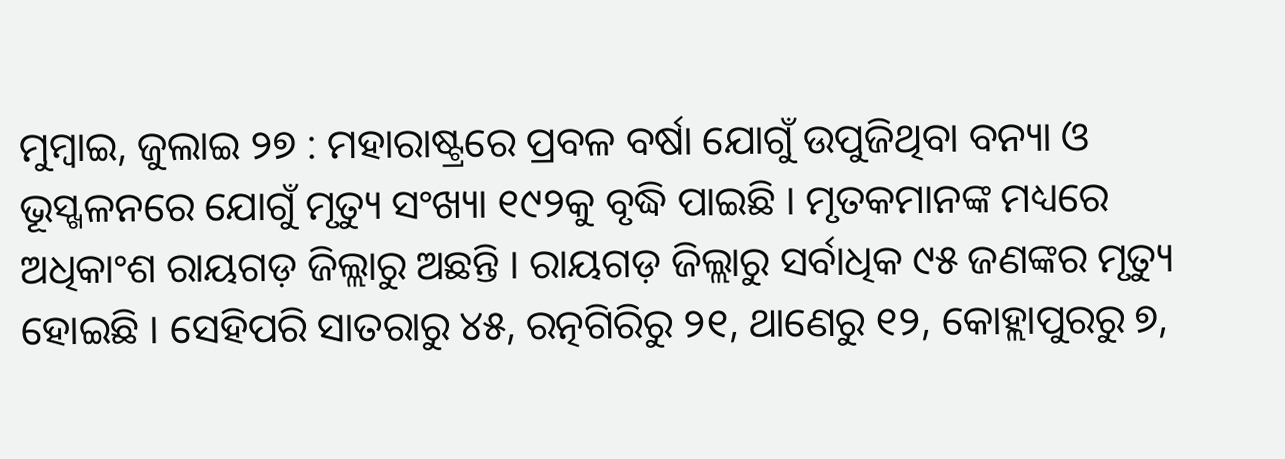ମୁମ୍ବାଇ, ଜୁଲାଇ ୨୭ : ମହାରାଷ୍ଟ୍ରରେ ପ୍ରବଳ ବର୍ଷା ଯୋଗୁଁ ଉପୁଜିଥିବା ବନ୍ୟା ଓ ଭୂସ୍ଖଳନରେ ଯୋଗୁଁ ମୃତ୍ୟୁ ସଂଖ୍ୟା ୧୯୨କୁ ବୃଦ୍ଧି ପାଇଛି । ମୃତକମାନଙ୍କ ମଧ୍ୟରେ ଅଧିକାଂଶ ରାୟଗଡ଼ ଜିଲ୍ଲାରୁ ଅଛନ୍ତି । ରାୟଗଡ଼ ଜିଲ୍ଲାରୁ ସର୍ବାଧିକ ୯୫ ଜଣଙ୍କର ମୃତ୍ୟୁ ହୋଇଛି । ସେହିପରି ସାତରାରୁ ୪୫, ରତ୍ନଗିରିରୁ ୨୧, ଥାଣେରୁ ୧୨, କୋହ୍ଲାପୁରରୁ ୭,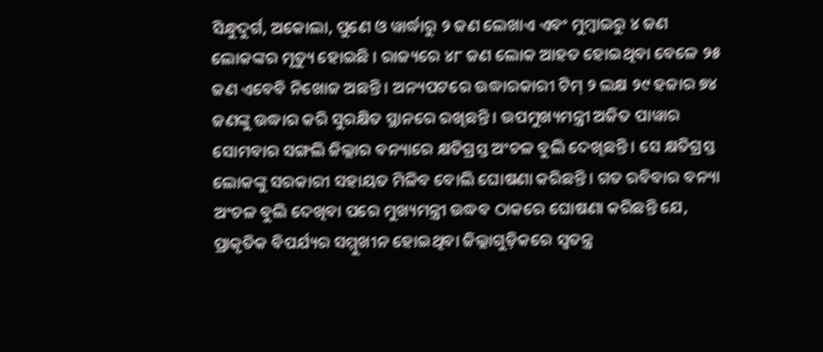ସିନ୍ଧୁଦୁର୍ଗ, ଅକୋଲା, ପୁଣେ ଓ ୱାର୍ଦ୍ଧାରୁ ୨ ଜଣ ଲେଖାଏ ଏବଂ ମୁମ୍ବାଇରୁ ୪ ଜଣ ଲୋକଙ୍କର ମୃତ୍ୟୁ ହୋଇଛି । ରାଜ୍ୟରେ ୪୮ ଜଣ ଲୋକ ଆହତ ହୋଇଥିବା ବେଳେ ୨୫ ଜଣ ଏବେବି ନିଖୋଜ ଅଛନ୍ତି । ଅନ୍ୟପଟରେ ଉଦ୍ଧାରକାରୀ ଟିମ୍ ୨ ଲକ୍ଷ ୨୯ ହଜାର ୭୪ ଜଣଙ୍କୁ ଉଦ୍ଧାର କରି ସୁରକ୍ଷିତ ସ୍ଥାନରେ ରଖିଛନ୍ତି । ଉପମୁଖ୍ୟମନ୍ତ୍ରୀ ଅଜିତ ପାୱାର ସୋମବାର ସଙ୍ଗଲି ଜିଲ୍ଲାର ବନ୍ୟାରେ କ୍ଷତିଗ୍ରସ୍ତ ଅଂଚଳ ବୁଲି ଦେଖିଛନ୍ତି । ସେ କ୍ଷତିଗ୍ରସ୍ତ ଲୋକଙ୍କୁ ସରକାରୀ ସହାୟତ ମିଳିବ ବୋଲି ଘୋଷଣା କରିଛନ୍ତି । ଗତ ରବିବାର ବନ୍ୟା ଅଂଚଳ ବୁଲି ଦେଖିବା ପରେ ମୁଖ୍ୟମନ୍ତ୍ରୀ ଉଦ୍ଧବ ଠାକରେ ଘୋଷଣା କରିଛନ୍ତି ଯେ, ପ୍ରାକୃତିକ ବିପର୍ଯ୍ୟର ସମ୍ମୁଖୀନ ହୋଇଥିବା ଜିଲ୍ଲାଗୁଡ଼ିକରେ ସ୍ୱତନ୍ତ୍ର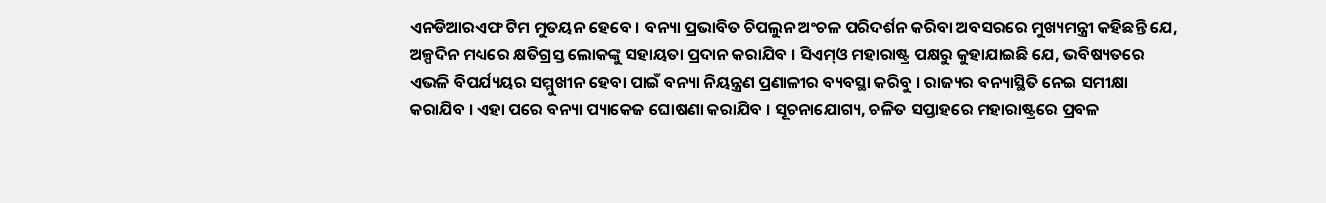ଏନଡିଆରଏଫ ଟିମ ମୁତୟନ ହେବେ । ବନ୍ୟା ପ୍ରଭାବିତ ଚିପଲୁନ ଅଂଚଳ ପରିଦର୍ଶନ କରିବା ଅବସରରେ ମୁଖ୍ୟମନ୍ତ୍ରୀ କହିଛନ୍ତି ଯେ, ଅଳ୍ପଦିନ ମଧ୍ୟରେ କ୍ଷତିଗ୍ରସ୍ତ ଲୋକଙ୍କୁ ସହାୟତା ପ୍ରଦାନ କରାଯିବ । ସିଏମ୍ଓ ମହାରାଷ୍ଟ୍ର ପକ୍ଷରୁ କୁହାଯାଇଛି ଯେ, ଭବିଷ୍ୟତରେ ଏଭଳି ବିପର୍ଯ୍ୟୟର ସମ୍ମୁଖୀନ ହେବା ପାଇଁ ବନ୍ୟା ନିୟନ୍ତ୍ରଣ ପ୍ରଣାଳୀର ବ୍ୟବସ୍ଥା କରିବୁ । ରାଜ୍ୟର ବନ୍ୟାସ୍ଥିତି ନେଇ ସମୀକ୍ଷା କରାଯିବ । ଏହା ପରେ ବନ୍ୟା ପ୍ୟାକେଜ ଘୋଷଣା କରାଯିବ । ସୂଚନାଯୋଗ୍ୟ, ଚଳିତ ସପ୍ତାହରେ ମହାରାଷ୍ଟ୍ରରେ ପ୍ରବଳ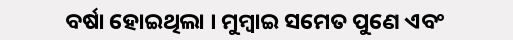ବର୍ଷା ହୋଇଥିଲା । ମୁମ୍ବାଇ ସମେତ ପୁଣେ ଏବଂ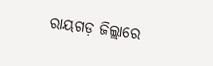ରାୟଗଡ଼ ଜିଲ୍ଲାରେ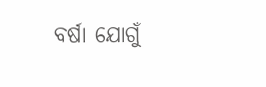ବର୍ଷା ଯୋଗୁଁ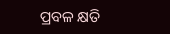ପ୍ରବଳ କ୍ଷତି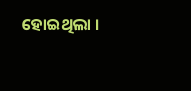ହୋଇଥିଲା ।